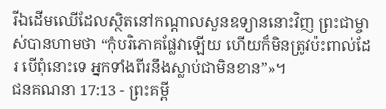រីឯដើមឈើដែលស្ថិតនៅកណ្ដាលសួនឧទ្យាននោះវិញ ព្រះជាម្ចាស់បានហាមថា “កុំបរិភោគផ្លែវាឡើយ ហើយក៏មិនត្រូវប៉ះពាល់ដែរ បើពុំនោះទេ អ្នកទាំងពីរនឹងស្លាប់ជាមិនខាន”»។
ជនគណនា 17:13 - ព្រះគម្ពី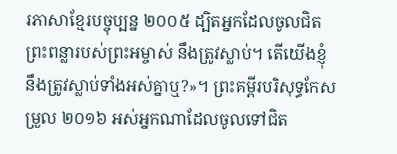រភាសាខ្មែរបច្ចុប្បន្ន ២០០៥ ដ្បិតអ្នកដែលចូលជិតព្រះពន្លារបស់ព្រះអម្ចាស់ នឹងត្រូវស្លាប់។ តើយើងខ្ញុំនឹងត្រូវស្លាប់ទាំងអស់គ្នាឬ?»។ ព្រះគម្ពីរបរិសុទ្ធកែសម្រួល ២០១៦ អស់អ្នកណាដែលចូលទៅជិត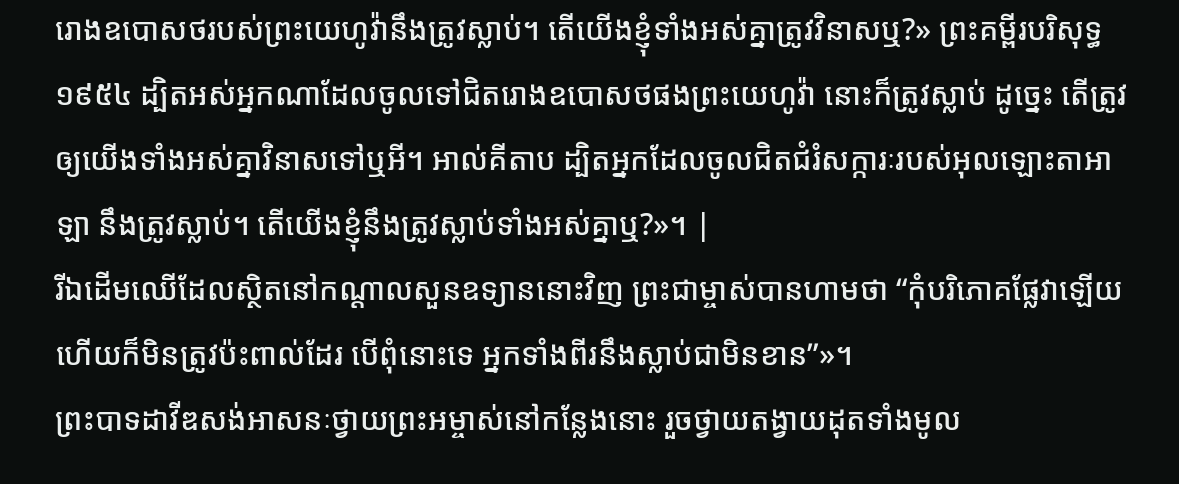រោងឧបោសថរបស់ព្រះយេហូវ៉ានឹងត្រូវស្លាប់។ តើយើងខ្ញុំទាំងអស់គ្នាត្រូវវិនាសឬ?» ព្រះគម្ពីរបរិសុទ្ធ ១៩៥៤ ដ្បិតអស់អ្នកណាដែលចូលទៅជិតរោងឧបោសថផងព្រះយេហូវ៉ា នោះក៏ត្រូវស្លាប់ ដូច្នេះ តើត្រូវឲ្យយើងទាំងអស់គ្នាវិនាសទៅឬអី។ អាល់គីតាប ដ្បិតអ្នកដែលចូលជិតជំរំសក្ការៈរបស់អុលឡោះតាអាឡា នឹងត្រូវស្លាប់។ តើយើងខ្ញុំនឹងត្រូវស្លាប់ទាំងអស់គ្នាឬ?»។ |
រីឯដើមឈើដែលស្ថិតនៅកណ្ដាលសួនឧទ្យាននោះវិញ ព្រះជាម្ចាស់បានហាមថា “កុំបរិភោគផ្លែវាឡើយ ហើយក៏មិនត្រូវប៉ះពាល់ដែរ បើពុំនោះទេ អ្នកទាំងពីរនឹងស្លាប់ជាមិនខាន”»។
ព្រះបាទដាវីឌសង់អាសនៈថ្វាយព្រះអម្ចាស់នៅកន្លែងនោះ រួចថ្វាយតង្វាយដុតទាំងមូល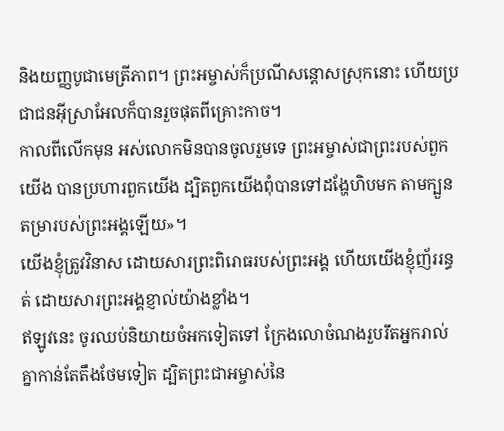និងយញ្ញបូជាមេត្រីភាព។ ព្រះអម្ចាស់ក៏ប្រណីសន្ដោសស្រុកនោះ ហើយប្រជាជនអ៊ីស្រាអែលក៏បានរួចផុតពីគ្រោះកាច។
កាលពីលើកមុន អស់លោកមិនបានចូលរួមទេ ព្រះអម្ចាស់ជាព្រះរបស់ពួកយើង បានប្រហារពួកយើង ដ្បិតពួកយើងពុំបានទៅដង្ហែហិបមក តាមក្បួនតម្រារបស់ព្រះអង្គឡើយ»។
យើងខ្ញុំត្រូវវិនាស ដោយសារព្រះពិរោធរបស់ព្រះអង្គ ហើយយើងខ្ញុំញ័ររន្ធត់ ដោយសារព្រះអង្គខ្ញាល់យ៉ាងខ្លាំង។
ឥឡូវនេះ ចូរឈប់និយាយចំអកទៀតទៅ ក្រែងលោចំណងរួបរឹតអ្នករាល់គ្នាកាន់តែតឹងថែមទៀត ដ្បិតព្រះជាអម្ចាស់នៃ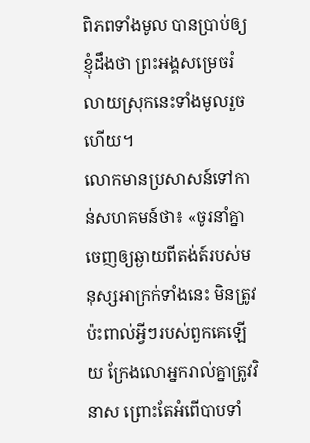ពិភពទាំងមូល បានប្រាប់ឲ្យខ្ញុំដឹងថា ព្រះអង្គសម្រេចរំលាយស្រុកនេះទាំងមូលរួចហើយ។
លោកមានប្រសាសន៍ទៅកាន់សហគមន៍ថា៖ «ចូរនាំគ្នាចេញឲ្យឆ្ងាយពីតង់ត៍របស់មនុស្សអាក្រក់ទាំងនេះ មិនត្រូវប៉ះពាល់អ្វីៗរបស់ពួកគេឡើយ ក្រែងលោអ្នករាល់គ្នាត្រូវវិនាស ព្រោះតែអំពើបាបទាំ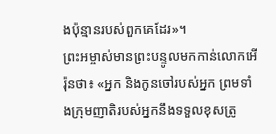ងប៉ុន្មានរបស់ពួកគេដែរ»។
ព្រះអម្ចាស់មានព្រះបន្ទូលមកកាន់លោកអើរ៉ុនថា៖ «អ្នក និងកូនចៅរបស់អ្នក ព្រមទាំងក្រុមញាតិរបស់អ្នកនឹងទទួលខុសត្រូ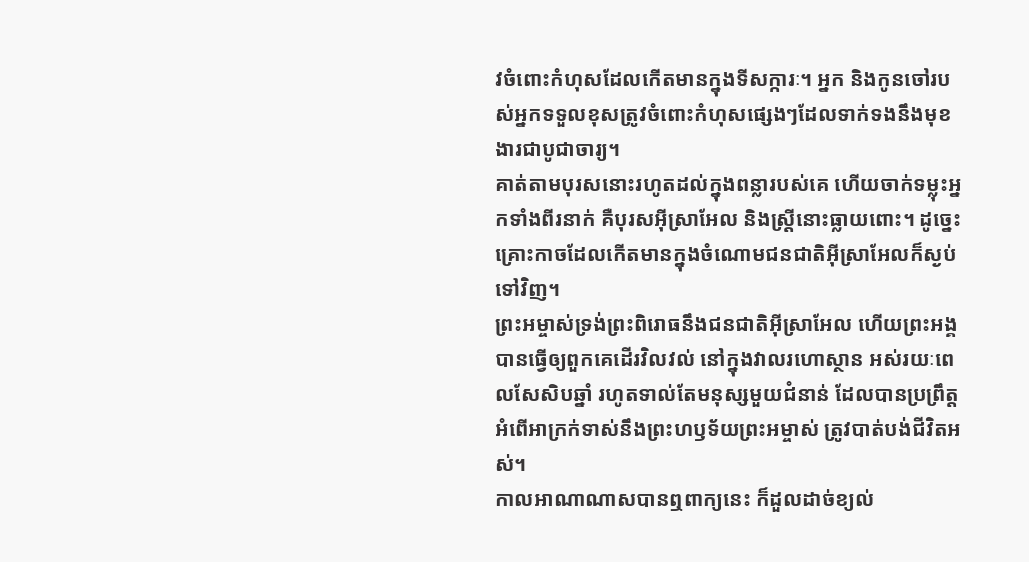វចំពោះកំហុសដែលកើតមានក្នុងទីសក្ការៈ។ អ្នក និងកូនចៅរបស់អ្នកទទួលខុសត្រូវចំពោះកំហុសផ្សេងៗដែលទាក់ទងនឹងមុខងារជាបូជាចារ្យ។
គាត់តាមបុរសនោះរហូតដល់ក្នុងពន្លារបស់គេ ហើយចាក់ទម្លុះអ្នកទាំងពីរនាក់ គឺបុរសអ៊ីស្រាអែល និងស្ត្រីនោះធ្លាយពោះ។ ដូច្នេះ គ្រោះកាចដែលកើតមានក្នុងចំណោមជនជាតិអ៊ីស្រាអែលក៏ស្ងប់ទៅវិញ។
ព្រះអម្ចាស់ទ្រង់ព្រះពិរោធនឹងជនជាតិអ៊ីស្រាអែល ហើយព្រះអង្គបានធ្វើឲ្យពួកគេដើរវិលវល់ នៅក្នុងវាលរហោស្ថាន អស់រយៈពេលសែសិបឆ្នាំ រហូតទាល់តែមនុស្សមួយជំនាន់ ដែលបានប្រព្រឹត្តអំពើអាក្រក់ទាស់នឹងព្រះហឫទ័យព្រះអម្ចាស់ ត្រូវបាត់បង់ជីវិតអស់។
កាលអាណាណាសបានឮពាក្យនេះ ក៏ដួលដាច់ខ្យល់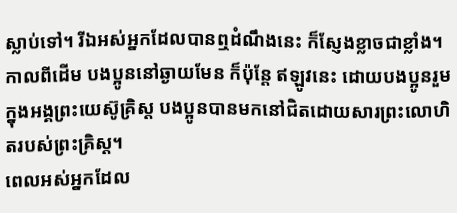ស្លាប់ទៅ។ រីឯអស់អ្នកដែលបានឮដំណឹងនេះ ក៏ស្ញែងខ្លាចជាខ្លាំង។
កាលពីដើម បងប្អូននៅឆ្ងាយមែន ក៏ប៉ុន្តែ ឥឡូវនេះ ដោយបងប្អូនរួមក្នុងអង្គព្រះយេស៊ូគ្រិស្ត បងប្អូនបានមកនៅជិតដោយសារព្រះលោហិតរបស់ព្រះគ្រិស្ត។
ពេលអស់អ្នកដែល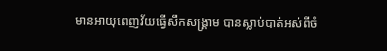មានអាយុពេញវ័យធ្វើសឹកសង្គ្រាម បានស្លាប់បាត់អស់ពីចំ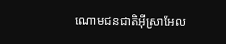ណោមជនជាតិអ៊ីស្រាអែល